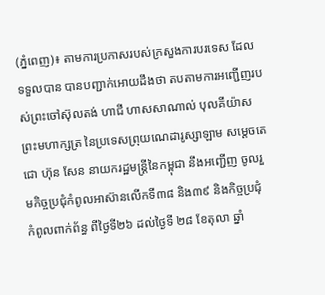(ភ្នំពេញ)៖ តាមការប្រកាសរបស់ក្រសួងការបរទេស ដែលទទួលបាន បានបញ្ជាក់អោយដឹងថា តបតាមការអញ្ជើញរបស់ព្រះចៅស៊ុលតង់ ហាជី ហាសសាណាល់ បុលគីយ៉ាស ព្រះមហាក្សត្រ នៃប្រទេសព្រុយណេដារូស្សាឡាម សម្តេចតេជោ ហ៊ុន សែន នាយករដ្ឋមន្រ្តីនៃកម្ពុជា នឹងអញ្ជើញ ចូលរួមកិច្ចប្រជុំកំពូលអាស៊ានលើកទី៣៨ និង៣៩ និងកិច្ចប្រជុំ កំពូលពាក់ព័ន្ធ ពីថ្ងៃទី២៦ ដល់ថ្ងៃទី ២៨ ខែតុលា ឆ្នាំ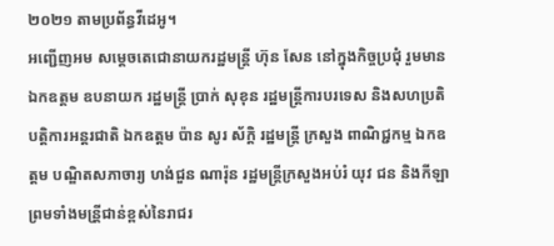២០២១ តាមប្រព័ន្ធវីដេអូ។
អញ្ជើញអម សម្តេចតេជោនាយករដ្ឋមន្រ្តី ហ៊ុន សែន នៅក្នុងកិច្ចប្រជុំ រួមមាន ឯកឧត្តម ឧបនាយក រដ្ឋមន្រ្តី ប្រាក់ សុខុន រដ្ឋមន្ត្រីការបរទេស និងសហប្រតិបត្តិការអន្តរជាតិ ឯកឧត្តម ប៉ាន សូរ ស័ក្តិ រដ្ឋមន្ត្រី ក្រសួង ពាណិជ្ជកម្ម ឯកឧត្តម បណ្ឌិតសភាចារ្យ ហង់ជួន ណារ៉ុន រដ្ឋមន្រ្តីក្រសួងអប់រំ យុវ ជន និងកីឡា ព្រមទាំងមន្រី្តជាន់ខ្ពស់នៃរាជរ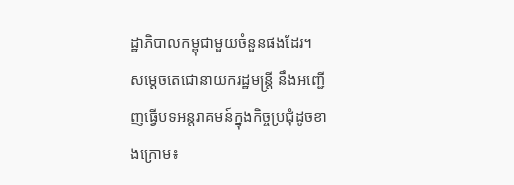ដ្ឋាភិបាលកម្ពុជាមួយចំនួនផងដែរ។
សម្តេចតេជោនាយករដ្ឋមន្រ្តី នឹងអញ្ជើញធ្វើបទអន្តរាគមន៍ក្នុងកិច្ចប្រជុំដូចខាងក្រោម៖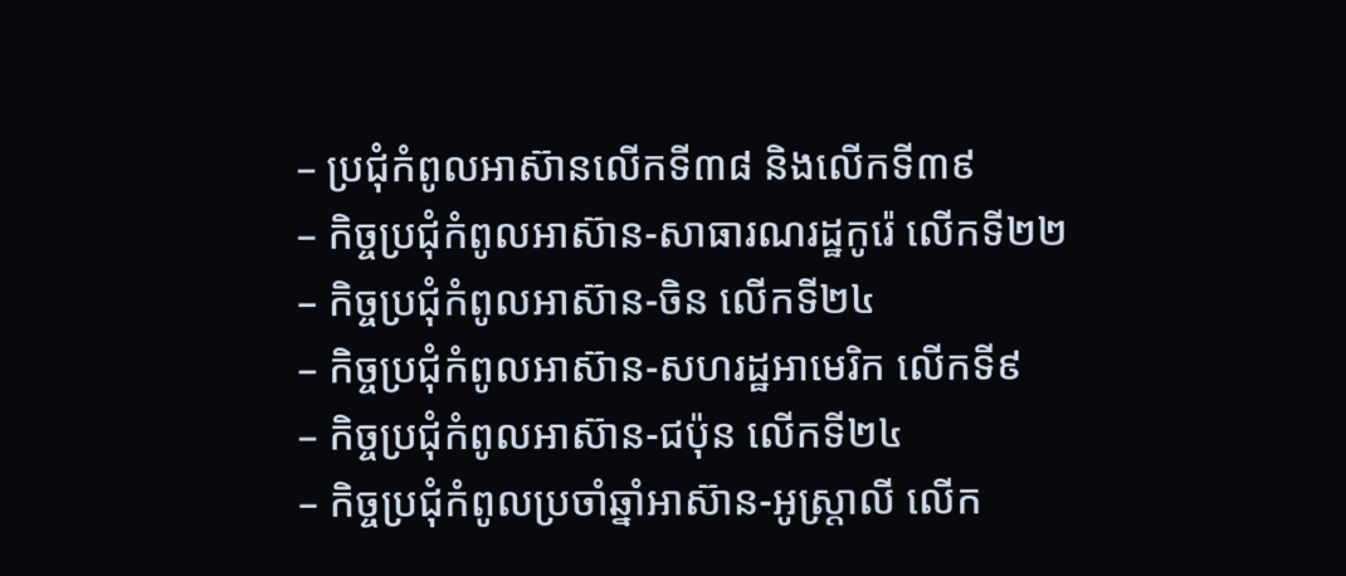– ប្រជុំកំពូលអាស៊ានលើកទី៣៨ និងលើកទី៣៩
– កិច្ចប្រជុំកំពូលអាស៊ាន-សាធារណរដ្ឋកូរ៉េ លើកទី២២
– កិច្ចប្រជុំកំពូលអាស៊ាន-ចិន លើកទី២៤
– កិច្ចប្រជុំកំពូលអាស៊ាន-សហរដ្ឋអាមេរិក លើកទី៩
– កិច្ចប្រជុំកំពូលអាស៊ាន-ជប៉ុន លើកទី២៤
– កិច្ចប្រជុំកំពូលប្រចាំឆ្នាំអាស៊ាន-អូស្រ្ដាលី លើក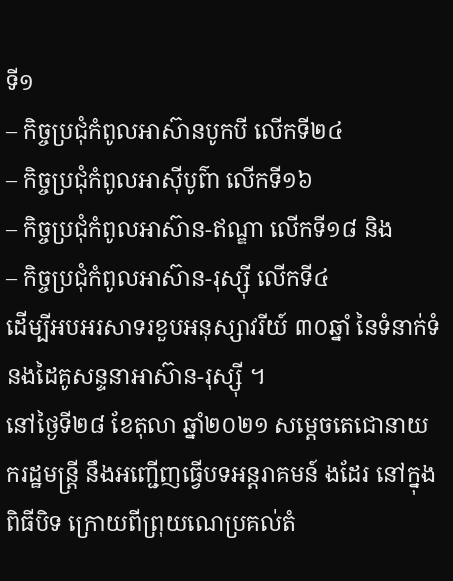ទី១
– កិច្ចប្រជុំកំពូលអាស៊ានបូកបី លើកទី២៤
– កិច្ចប្រជុំកំពូលអាស៊ីបូព៌ា លើកទី១៦
– កិច្ចប្រជុំកំពូលអាស៊ាន-ឥណ្ឌា លើកទី១៨ និង
– កិច្ចប្រជុំកំពូលអាស៊ាន-រុស្ស៊ី លើកទី៤
ដើម្បីអបអរសាទរខួបអនុស្សាវរីយ៍ ៣០ឆ្នាំ នៃទំនាក់ទំនងដៃគូសន្ទនាអាស៊ាន-រុស្ស៊ី ។
នៅថ្ងៃទី២៨ ខែតុលា ឆ្នាំ២០២១ សម្តេចតេជោនាយករដ្ឋមន្រ្តី នឹងអញ្ជើញធ្វើបទអន្តរាគមន៍ ងដែរ នៅក្នុងពិធីបិទ ក្រោយពីព្រុយណេប្រគល់តំ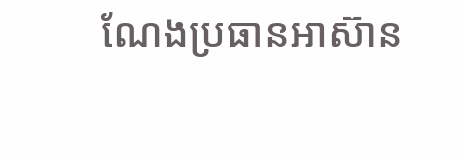ណែងប្រធានអាស៊ាន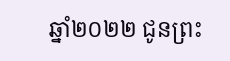ឆ្នាំ២០២២ ជូនព្រះ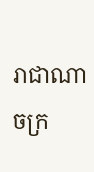រាជាណាចក្រ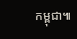កម្ពុជា៕